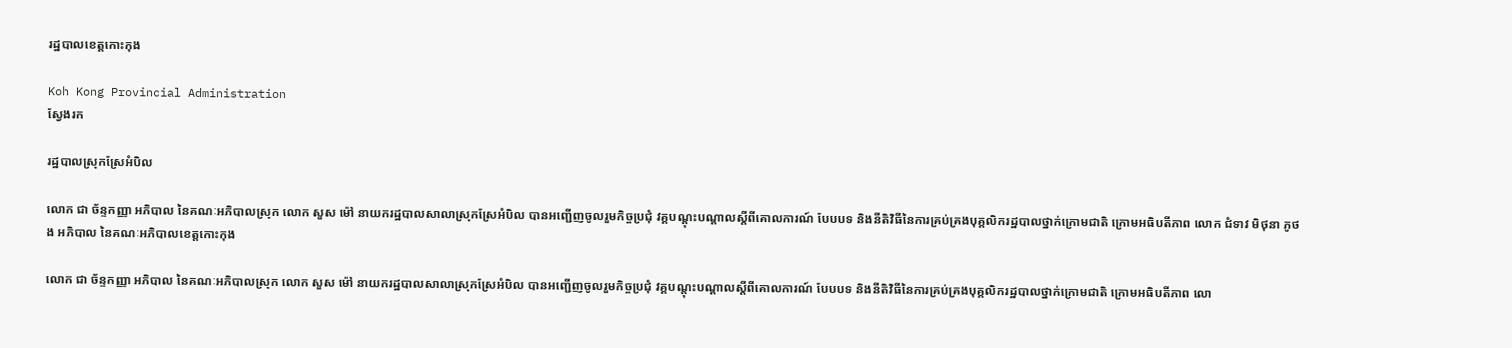រដ្ឋបាលខេត្តកោះកុង

Koh Kong Provincial Administration
ស្វែងរក

រដ្ឋបាលស្រុកស្រែអំបិល

លោក ជា ច័ន្ទកញ្ញា អភិបាល នៃគណៈអភិបាលស្រុក លោក សួស ម៉ៅ នាយករដ្ឋបាលសាលាស្រុកស្រែអំបិល បានអញ្ជើញចូលរួមកិច្ចប្រជុំ វគ្គបណ្តុះបណ្តាលស្តីពីគោលការណ៍ បែបបទ និងនីតិវិធីនៃការគ្រប់គ្រងបុគ្គលិករដ្ឋបាលថ្នាក់ក្រោមជាតិ ក្រោមអធិបតីភាព លោក ជំទាវ មិថុនា ភូថង អភិបាល នៃគណៈអភិបាលខេត្តកោះកុង

លោក ជា ច័ន្ទកញ្ញា អភិបាល នៃគណៈអភិបាលស្រុក លោក សួស ម៉ៅ នាយករដ្ឋបាលសាលាស្រុកស្រែអំបិល បានអញ្ជើញចូលរួមកិច្ចប្រជុំ វគ្គបណ្តុះបណ្តាលស្តីពីគោលការណ៍ បែបបទ និងនីតិវិធីនៃការគ្រប់គ្រងបុគ្គលិករដ្ឋបាលថ្នាក់ក្រោមជាតិ ក្រោមអធិបតីភាព លោ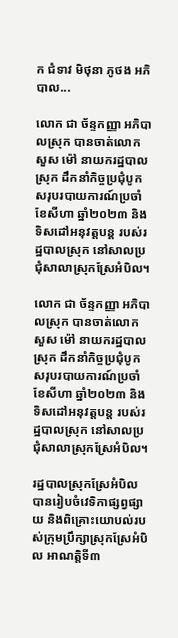ក ជំទាវ មិថុនា ភូថង អភិបាល...

លោក ជា ច័ន្ទកញ្ញា អភិបាលស្រុក បានចាត់លោក សួស ម៉ៅ នាយករដ្ឋបាលស្រុក ដឹកនាំកិច្ចប្រជុំបូកសរុបរបាយការណ៍ប្រចាំខែសីហា ឆ្នាំ២០២៣ និងទិសដៅអនុវត្តបន្ត របស់រដ្ឋបាលស្រុក នៅសាលប្រជុំសាលាស្រុកស្រែអំបិល។

លោក ជា ច័ន្ទកញ្ញា អភិបាលស្រុក បានចាត់លោក សួស ម៉ៅ នាយករដ្ឋបាលស្រុក ដឹកនាំកិច្ចប្រជុំបូកសរុបរបាយការណ៍ប្រចាំខែសីហា ឆ្នាំ២០២៣ និងទិសដៅអនុវត្តបន្ត របស់រដ្ឋបាលស្រុក នៅសាលប្រជុំសាលាស្រុកស្រែអំបិល។

រដ្ឋបាលស្រុកស្រែអំបិល បានរៀបចំវេទិកាផ្សព្វផ្សាយ និងពិគ្រោះយោបល់របស់ក្រុមប្រឹក្សាស្រុកស្រែអំបិល អាណត្តិទី៣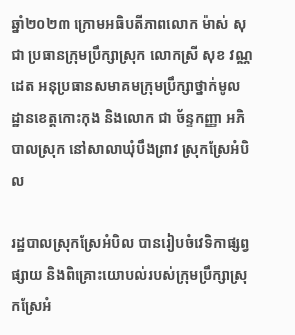ឆ្នាំ២០២៣ ក្រោមអធិបតីភាពលោក ម៉ាស់ សុជា ប្រធានក្រុមប្រឹក្សាស្រុក លោកស្រី សុខ វណ្ណដេត អនុប្រធានសមាគមក្រុមប្រឹក្សាថ្នាក់មូលដ្ឋានខេត្តកោះកុង និងលោក ជា ច័ន្ទកញ្ញា អភិបាលស្រុក នៅសាលាឃុំបឹងព្រាវ ស្រុកស្រែអំបិល

រដ្ឋបាលស្រុកស្រែអំបិល បានរៀបចំវេទិកាផ្សព្វផ្សាយ និងពិគ្រោះយោបល់របស់ក្រុមប្រឹក្សាស្រុកស្រែអំ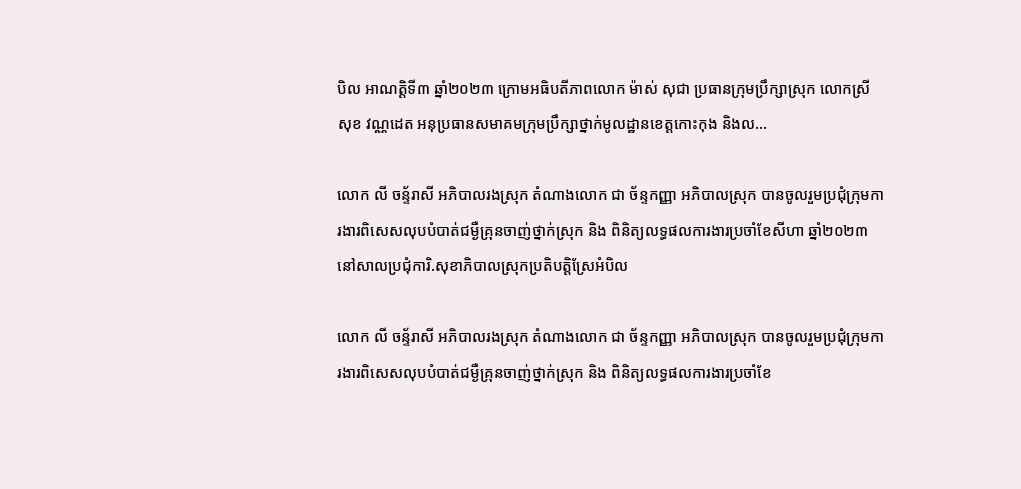បិល អាណត្តិទី៣ ឆ្នាំ២០២៣ ក្រោមអធិបតីភាពលោក ម៉ាស់ សុជា ប្រធានក្រុមប្រឹក្សាស្រុក លោកស្រី សុខ វណ្ណដេត អនុប្រធានសមាគមក្រុមប្រឹក្សាថ្នាក់មូលដ្ឋានខេត្តកោះកុង និងល...

លោក លី ចន្ទ័រាសី អភិបាលរងស្រុក តំណាងលោក ជា ច័ន្ទកញ្ញា អភិបាលស្រុក បានចូលរួមប្រជុំក្រុមការងារពិសេសលុបបំបាត់ជម្ងឺគ្រុនចាញ់ថ្នាក់ស្រុក និង ពិនិត្យលទ្ធផលការងារប្រចាំខែសីហា ឆ្នាំ២០២៣ នៅសាលប្រជុំការិ.សុខាភិបាលស្រុកប្រតិបត្តិស្រែអំបិល

លោក លី ចន្ទ័រាសី អភិបាលរងស្រុក តំណាងលោក ជា ច័ន្ទកញ្ញា អភិបាលស្រុក បានចូលរួមប្រជុំក្រុមការងារពិសេសលុបបំបាត់ជម្ងឺគ្រុនចាញ់ថ្នាក់ស្រុក និង ពិនិត្យលទ្ធផលការងារប្រចាំខែ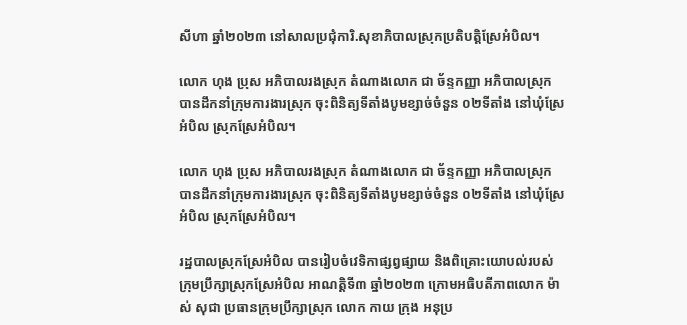សីហា ឆ្នាំ២០២៣ នៅសាលប្រជុំការិ.សុខាភិបាលស្រុកប្រតិបត្តិស្រែអំបិល។

លោក ហុង ប្រុស អភិបាលរងស្រុក តំណាងលោក ជា ច័ន្ទកញ្ញា អភិបាលស្រុក បានដឹកនាំក្រុមការងារស្រុក ចុះពិនិត្យទីតាំងបូមខ្សាច់ចំនួន ០២ទីតាំង នៅឃុំស្រែអំបិល ស្រុកស្រែអំបិល។

លោក ហុង ប្រុស អភិបាលរងស្រុក តំណាងលោក ជា ច័ន្ទកញ្ញា អភិបាលស្រុក បានដឹកនាំក្រុមការងារស្រុក ចុះពិនិត្យទីតាំងបូមខ្សាច់ចំនួន ០២ទីតាំង នៅឃុំស្រែអំបិល ស្រុកស្រែអំបិល។

រដ្ឋបាលស្រុកស្រែអំបិល បានរៀបចំវេទិកាផ្សព្វផ្សាយ និងពិគ្រោះយោបល់របស់ក្រុមប្រឹក្សាស្រុកស្រែអំបិល អាណត្តិទី៣ ឆ្នាំ២០២៣ ក្រោមអធិបតីភាពលោក ម៉ាស់ សុជា ប្រធានក្រុមប្រឹក្សាស្រុក លោក កាយ ក្រុង អនុប្រ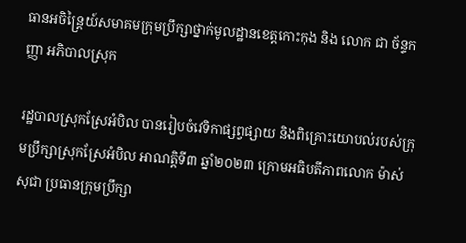ធានអចិន្រ្តៃយ៍សមាគមក្រុមប្រឹក្សាថ្នាក់មូលដ្ឋានខេត្តកោះកុង និង លោក ជា ច័ន្ទកញ្ញា អភិបាលស្រុក

រដ្ឋបាលស្រុកស្រែអំបិល បានរៀបចំវេទិកាផ្សព្វផ្សាយ និងពិគ្រោះយោបល់របស់ក្រុមប្រឹក្សាស្រុកស្រែអំបិល អាណត្តិទី៣ ឆ្នាំ២០២៣ ក្រោមអធិបតីភាពលោក ម៉ាស់ សុជា ប្រធានក្រុមប្រឹក្សា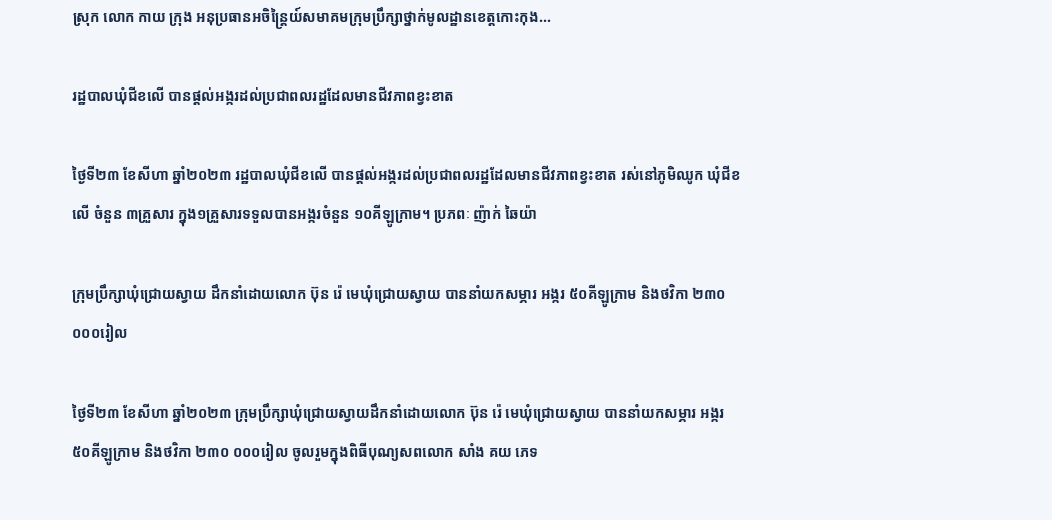ស្រុក លោក កាយ ក្រុង អនុប្រធានអចិន្រ្តៃយ៍សមាគមក្រុមប្រឹក្សាថ្នាក់មូលដ្ឋានខេត្តកោះកុង...

រដ្ឋបាលឃុំជីខលើ បានផ្ដល់អង្ករដល់ប្រជាពលរដ្ឋដែលមានជីវភាពខ្វះខាត

ថ្ងៃទី២៣ ខែសីហា ឆ្នាំ២០២៣ រដ្ឋបាលឃុំជីខលើ បានផ្ដល់អង្ករដល់ប្រជាពលរដ្ឋដែលមានជីវភាពខ្វះខាត រស់នៅភូមិឈូក ឃុំជីខលើ ចំនួន ៣គ្រួសារ ក្នុង១គ្រួសារទទួលបានអង្ករចំនួន ១០គីឡូក្រាម។ ប្រភពៈ ញ៉ាក់ ឆៃយ៉ា

ក្រុមប្រឹក្សាឃុំជ្រោយស្វាយ ដឹកនាំដោយលោក ប៊ុន រ៉េ មេឃុំជ្រោយស្វាយ បាននាំយកសម្ភារ អង្ករ ៥០គីឡូក្រាម និងថវិកា ២៣០ ០០០រៀល

ថ្ងៃទី២៣ ខែសីហា ឆ្នាំ២០២៣ ក្រុមប្រឹក្សាឃុំជ្រោយស្វាយដឹកនាំដោយលោក ប៊ុន រ៉េ មេឃុំជ្រោយស្វាយ បាននាំយកសម្ភារ អង្ករ ៥០គីឡូក្រាម និងថវិកា ២៣០ ០០០រៀល ចូលរួមក្នុងពិធីបុណ្យសពលោក សាំង គយ ភេទ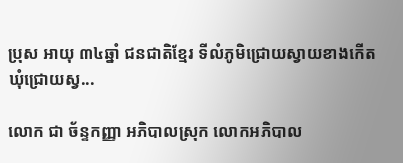ប្រុស អាយុ ៣៤ឆ្នាំ ជនជាតិខ្មែរ ទីលំភូមិជ្រោយស្វាយខាងកើត ឃុំជ្រោយស្វ...

លោក ជា ច័ន្ទកញ្ញា អភិបាលស្រុក លោកអភិបាល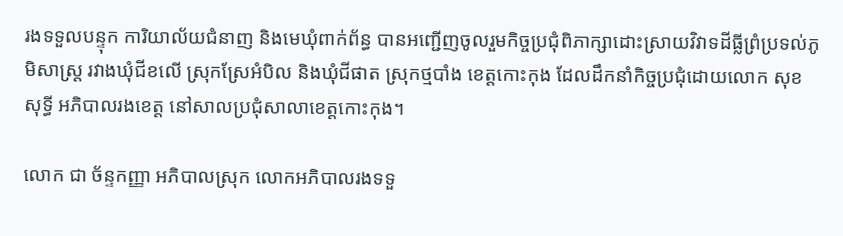រងទទួលបន្ទុក ការិយាល័យជំនាញ និងមេឃុំពាក់ព័ន្ធ បានអញ្ជើញចូលរួមកិច្ចប្រជុំពិភាក្សាដោះស្រាយវិវាទដីធ្លីព្រំប្រទល់ភូមិសាស្រ្ត រវាងឃុំជីខលើ ស្រុកស្រែអំបិល និងឃុំជីផាត ស្រុកថ្មបាំង ខេត្តកោះកុង ដែលដឹកនាំកិច្ចប្រជុំដោយលោក សុខ សុទ្ធី អភិបាលរងខេត្ត នៅសាលប្រជុំសាលាខេត្តកោះកុង។

លោក ជា ច័ន្ទកញ្ញា អភិបាលស្រុក លោកអភិបាលរងទទួ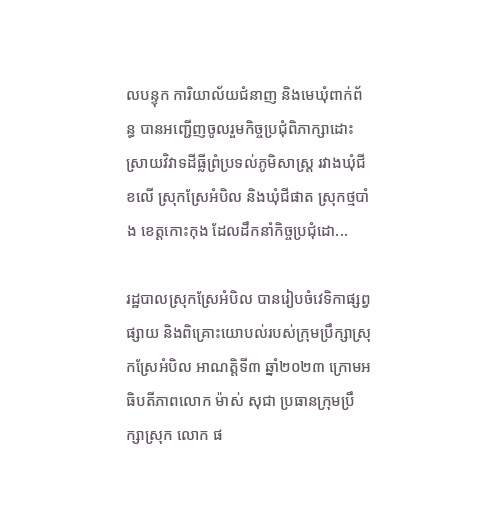លបន្ទុក ការិយាល័យជំនាញ និងមេឃុំពាក់ព័ន្ធ បានអញ្ជើញចូលរួមកិច្ចប្រជុំពិភាក្សាដោះស្រាយវិវាទដីធ្លីព្រំប្រទល់ភូមិសាស្រ្ត រវាងឃុំជីខលើ ស្រុកស្រែអំបិល និងឃុំជីផាត ស្រុកថ្មបាំង ខេត្តកោះកុង ដែលដឹកនាំកិច្ចប្រជុំដោ...

រដ្ឋបាលស្រុកស្រែអំបិល បានរៀបចំវេទិកាផ្សព្វផ្សាយ និងពិគ្រោះយោបល់របស់ក្រុមប្រឹក្សាស្រុកស្រែអំបិល អាណត្តិទី៣ ឆ្នាំ២០២៣ ក្រោមអធិបតីភាពលោក ម៉ាស់ សុជា ប្រធានក្រុមប្រឹក្សាស្រុក លោក ផ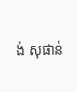ង់ សុផាន់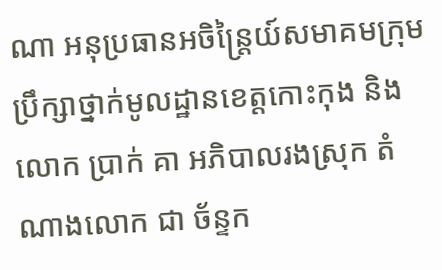ណា អនុប្រធានអចិន្រ្តៃយ៍សមាគមក្រុមប្រឹក្សាថ្នាក់មូលដ្ឋានខេត្តកោះកុង និងលោក ប្រាក់ គា អភិបាលរងស្រុក តំណាងលោក ជា ច័ន្ទក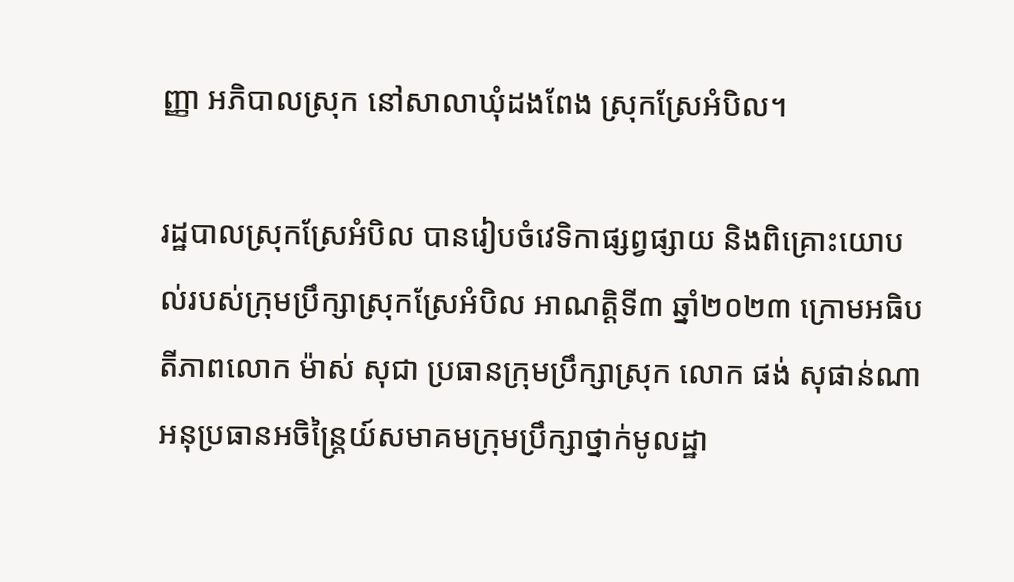ញ្ញា អភិបាលស្រុក នៅសាលាឃុំដងពែង ស្រុកស្រែអំបិល។

រដ្ឋបាលស្រុកស្រែអំបិល បានរៀបចំវេទិកាផ្សព្វផ្សាយ និងពិគ្រោះយោបល់របស់ក្រុមប្រឹក្សាស្រុកស្រែអំបិល អាណត្តិទី៣ ឆ្នាំ២០២៣ ក្រោមអធិបតីភាពលោក ម៉ាស់ សុជា ប្រធានក្រុមប្រឹក្សាស្រុក លោក ផង់ សុផាន់ណា អនុប្រធានអចិន្រ្តៃយ៍សមាគមក្រុមប្រឹក្សាថ្នាក់មូលដ្ឋា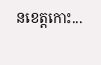នខេត្តកោះ...